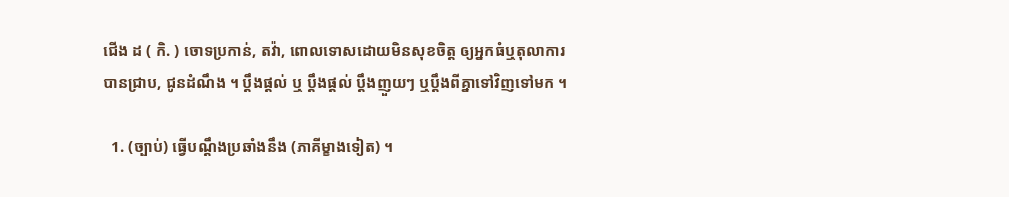ជើង ដ ( កិ. ) ចោទប្រកាន់, តវ៉ា, ពោលទោសដោយមិនសុខចិត្ត ឲ្យអ្នកធំឬតុលាការបានជ្រាប, ជូនដំណឹង ។ ប្ដឹងផ្ដល់ ឬ ប្ដឹងផ្ដល់ ប្ដឹងញួយៗ ឬប្ដឹងពីគ្នាទៅវិញទៅមក ។

  1. (ច្បាប់) ធ្វើបណ្ដឹងប្រឆាំងនឹង (ភាគីម្ខាងទៀត) ។